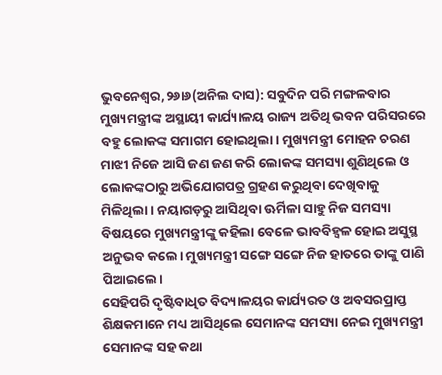ଭୁବନେଶ୍ୱର,୨୬ା୬(ଅନିଲ ଦାସ): ସବୁଦିନ ପରି ମଙ୍ଗଳବାର ମୁଖ୍ୟମନ୍ତ୍ରୀଙ୍କ ଅସ୍ଥାୟୀ କାର୍ଯ୍ୟାଳୟ ରାଜ୍ୟ ଅତିଥି ଭବନ ପରିସରରେ ବହୁ ଲୋକଙ୍କ ସମାଗମ ହୋଇଥିଲା। ମୁଖ୍ୟମନ୍ତ୍ରୀ ମୋହନ ଚରଣ ମାଝୀ ନିଜେ ଆସି ଜଣ ଜଣ କରି ଲୋକଙ୍କ ସମସ୍ୟା ଶୁଣିଥିଲେ ଓ ଲୋକଙ୍କଠାରୁ ଅଭିଯୋଗପତ୍ର ଗ୍ରହଣ କରୁଥିବା ଦେଖିବାକୁ ମିଳିଥିଲା। ନୟାଗଡ଼ରୁ ଆସିଥିବା ଊର୍ମିଳା ସାହୁ ନିଜ ସମସ୍ୟା ବିଷୟରେ ମୁଖ୍ୟମନ୍ତ୍ରୀଙ୍କୁ କହିଲା ବେଳେ ଭାବବିହ୍ବଳ ହୋଇ ଅସୁସ୍ଥ ଅନୁଭବ କଲେ। ମୁଖ୍ୟମନ୍ତ୍ରୀ ସଙ୍ଗେ ସଙ୍ଗେ ନିଜ ହାତରେ ତାଙ୍କୁ ପାଣି ପିଆଇଲେ।
ସେହିପରି ଦୃଷ୍ଟିବାଧିତ ବିଦ୍ୟାଳୟର କାର୍ଯ୍ୟରତ ଓ ଅବସରପ୍ରାପ୍ତ ଶିକ୍ଷକମାନେ ମଧ୍ୟ ଆସିଥିଲେ ସେମାନଙ୍କ ସମସ୍ୟା ନେଇ ମୁଖ୍ୟମନ୍ତ୍ରୀ ସେମାନଙ୍କ ସହ କଥା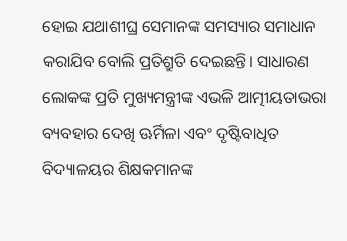ହୋଇ ଯଥାଶୀଘ୍ର ସେମାନଙ୍କ ସମସ୍ୟାର ସମାଧାନ କରାଯିବ ବୋଲି ପ୍ରତିଶ୍ରୁତି ଦେଇଛନ୍ତି। ସାଧାରଣ ଲୋକଙ୍କ ପ୍ରତି ମୁଖ୍ୟମନ୍ତ୍ରୀଙ୍କ ଏଭଳି ଆତ୍ମୀୟତାଭରା ବ୍ୟବହାର ଦେଖି ଊର୍ମିଳା ଏବଂ ଦୃଷ୍ଟିବାଧିତ ବିଦ୍ୟାଳୟର ଶିକ୍ଷକମାନଙ୍କ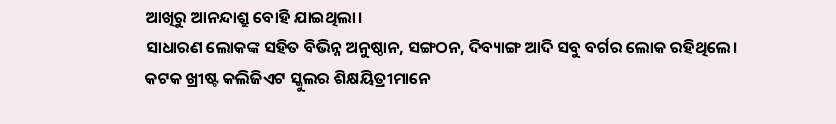ଆଖିରୁ ଆନନ୍ଦାଶ୍ରୁ ବୋହି ଯାଇଥିଲା।
ସାଧାରଣ ଲୋକଙ୍କ ସହିତ ବିଭିନ୍ନ ଅନୁଷ୍ଠାନ, ସଙ୍ଗଠନ, ଦିବ୍ୟାଙ୍ଗ ଆଦି ସବୁ ବର୍ଗର ଲୋକ ରହିଥିଲେ।
କଟକ ଖ୍ରୀଷ୍ଟ କଲିଜିଏଟ ସ୍କୁଲର ଶିକ୍ଷୟିତ୍ରୀମାନେ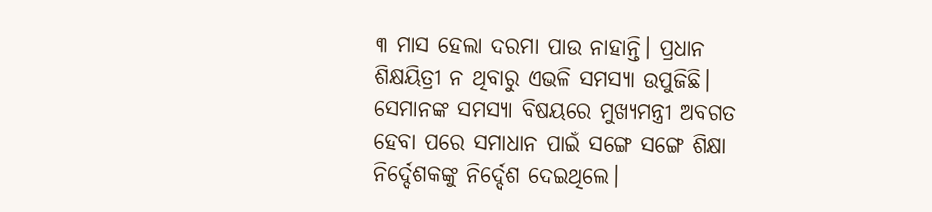୩ ମାସ ହେଲା ଦରମା ପାଉ ନାହାନ୍ତି। ପ୍ରଧାନ ଶିକ୍ଷୟିତ୍ରୀ ନ ଥିବାରୁ ଏଭଳି ସମସ୍ୟା ଉପୁଜିଛି। ସେମାନଙ୍କ ସମସ୍ୟା ବିଷୟରେ ମୁଖ୍ୟମନ୍ତ୍ରୀ ଅବଗତ ହେବା ପରେ ସମାଧାନ ପାଇଁ ସଙ୍ଗେ ସଙ୍ଗେ ଶିକ୍ଷା ନିର୍ଦ୍ଦେଶକଙ୍କୁ ନିର୍ଦ୍ଦେଶ ଦେଇଥିଲେ।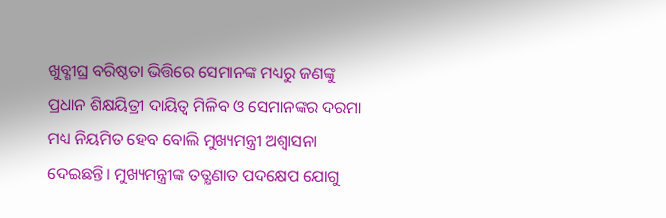ଖୁବ୍ଶୀଘ୍ର ବରିଷ୍ଠତା ଭିତ୍ତିରେ ସେମାନଙ୍କ ମଧ୍ୟରୁ ଜଣଙ୍କୁ ପ୍ରଧାନ ଶିକ୍ଷୟିତ୍ରୀ ଦାୟିତ୍ୱ ମିଳିବ ଓ ସେମାନଙ୍କର ଦରମା ମଧ୍ୟ ନିୟମିତ ହେବ ବୋଲି ମୁଖ୍ୟମନ୍ତ୍ରୀ ଅଶ୍ୱାସନା ଦେଇଛନ୍ତି। ମୁଖ୍ୟମନ୍ତ୍ରୀଙ୍କ ତତ୍କ୍ଷଣାତ ପଦକ୍ଷେପ ଯୋଗୁ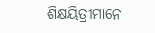ଶିକ୍ଷୟିତ୍ରୀମାନେ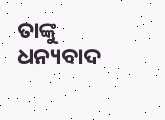ତାଙ୍କୁ ଧନ୍ୟବାଦ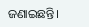ଜଣାଇଛନ୍ତି।